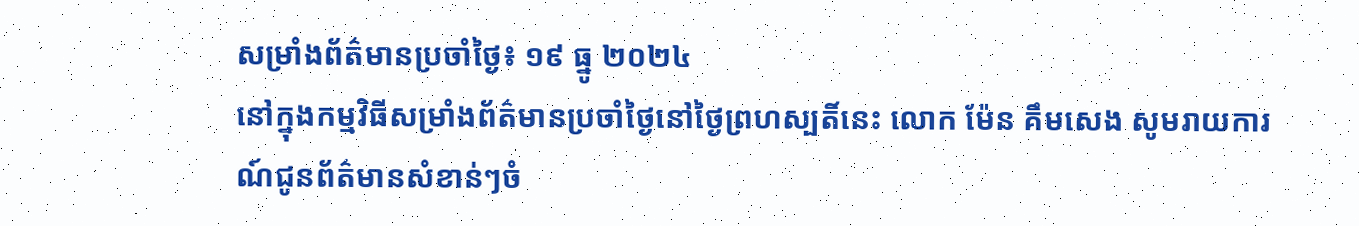សម្រាំងព័ត៌មានប្រចាំថ្ងៃ៖ ១៩ ធ្នូ ២០២៤
នៅក្នុងកម្មវិធីសម្រាំងព័ត៌មានប្រចាំថ្ងៃនៅថ្ងៃព្រហស្បតិ៍នេះ លោក ម៉ែន គឹមសេង សូមរាយការណ៍ជូនព័ត៌មានសំខាន់ៗចំ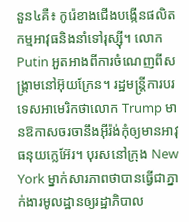នួន៤គឺ៖ កូរ៉េខាងជើងបង្កើនផលិតកម្មអាវុធនិងនាំទៅរុស្ស៊ី។ លោក Putin អួតអាងពីការចំណេញពីសង្គ្រាមនៅអ៊ុយក្រែន។ រដ្ឋមន្ត្រីការបរទេសអាមេរិកថាលោក Trump មានឱកាសចរចានឹងអ៊ីរ៉ង់កុំឲ្យមានអាវុធនុយក្លេអ៊ែរ។ បុរសនៅក្រុង New York ម្នាក់សារភាពថាបានធ្វើជាភ្នាក់ងារមូលដ្ឋានឲ្យរដ្ឋាភិបាល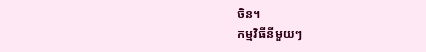ចិន។
កម្មវិធីនីមួយៗ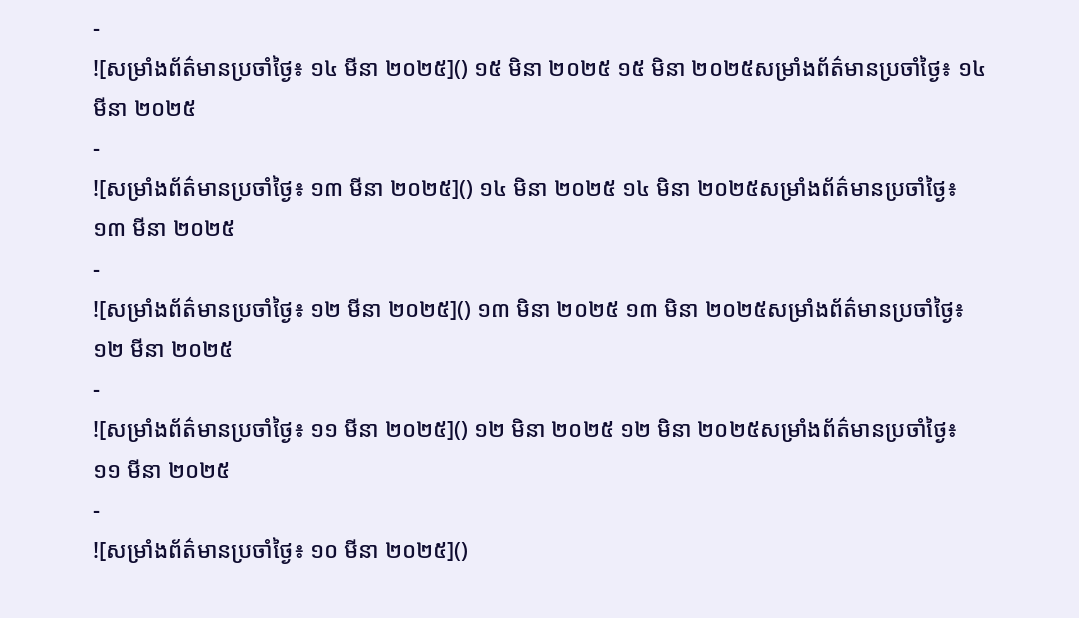-
![សម្រាំងព័ត៌មានប្រចាំថ្ងៃ៖ ១៤ មីនា ២០២៥]() ១៥ មិនា ២០២៥ ១៥ មិនា ២០២៥សម្រាំងព័ត៌មានប្រចាំថ្ងៃ៖ ១៤ មីនា ២០២៥
-
![សម្រាំងព័ត៌មានប្រចាំថ្ងៃ៖ ១៣ មីនា ២០២៥]() ១៤ មិនា ២០២៥ ១៤ មិនា ២០២៥សម្រាំងព័ត៌មានប្រចាំថ្ងៃ៖ ១៣ មីនា ២០២៥
-
![សម្រាំងព័ត៌មានប្រចាំថ្ងៃ៖ ១២ មីនា ២០២៥]() ១៣ មិនា ២០២៥ ១៣ មិនា ២០២៥សម្រាំងព័ត៌មានប្រចាំថ្ងៃ៖ ១២ មីនា ២០២៥
-
![សម្រាំងព័ត៌មានប្រចាំថ្ងៃ៖ ១១ មីនា ២០២៥]() ១២ មិនា ២០២៥ ១២ មិនា ២០២៥សម្រាំងព័ត៌មានប្រចាំថ្ងៃ៖ ១១ មីនា ២០២៥
-
![សម្រាំងព័ត៌មានប្រចាំថ្ងៃ៖ ១០ មីនា ២០២៥]()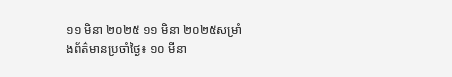១១ មិនា ២០២៥ ១១ មិនា ២០២៥សម្រាំងព័ត៌មានប្រចាំថ្ងៃ៖ ១០ មីនា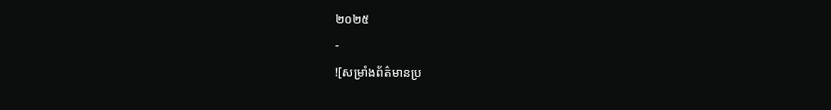២០២៥
-
![សម្រាំងព័ត៌មានប្រ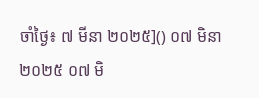ចាំថ្ងៃ៖ ៧ មីនា ២០២៥]() ០៧ មិនា ២០២៥ ០៧ មិ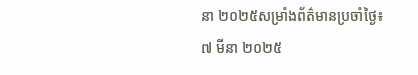នា ២០២៥សម្រាំងព័ត៌មានប្រចាំថ្ងៃ៖ ៧ មីនា ២០២៥